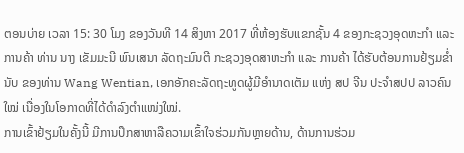ຕອນບ່າຍ ເວລາ 15: 30 ໂມງ ຂອງວັນທີ 14 ສິງຫາ 2017 ທີ່ຫ້ອງຮັບແຂກຊັ້ນ 4 ຂອງກະຊວງອຸດຫະກໍາ ແລະ ການຄ້າ ທ່ານ ນາງ ເຂັມມະນີ ພົນເສນາ ລັດຖະມົນຕີ ກະຊວງອຸດສາຫະກໍາ ແລະ ການຄ້າ ໄດ້ຮັບຕ້ອນການຢ້ຽມຂໍ່ານັບ ຂອງທ່ານ Wang Wentian, ເອກອັກຄະລັດຖະທູດຜູ້ມີອຳນາດເຕັມ ແຫ່ງ ສປ ຈີນ ປະຈໍາສປປ ລາວຄົນໃໝ່ ເນື່ອງໃນໂອກາດທີ່ໄດ້ດຳລົງຕຳແໜ່ງໃໝ່.
ການເຂົ້າຢ້ຽມໃນຄັ້ງນີ້ ມີການປຶກສາຫາລືຄວາມເຂົ້າໃຈຮ່ວມກັນຫຼາຍດ້ານ, ດ້ານການຮ່ວມ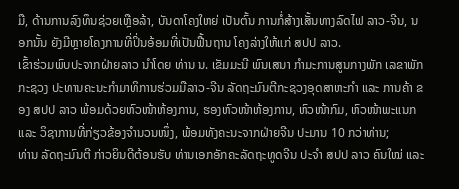ມື, ດ້ານການລົງທຶນຊ່ວຍເຫຼືອລ້າ, ບັນດາໂຄງໃຫຍ່ ເປັນຕົ້ນ ການກໍ່ສ້າງເສັ້ນທາງລົດໄຟ ລາວ-ຈີນ, ນອກນັ້ນ ຍັງມີຫຼາຍໂຄງການທີ່ປິ່ນອ້ອມທີ່ເປັນຟື້ນຖານ ໂຄງລ່າງໃຫ້ແກ່ ສປປ ລາວ.
ເຂົ້າຮ່ວມພົບປະຈາກຝ່າຍລາວ ນໍາໂດຍ ທ່ານ ນ. ເຂັມມະນີ ພົນເສນາ ກໍາມະການສູນກາງພັກ ເລຂາພັກກະຊວງ ປະທານຄະນະກຳມາທິການຮ່ວມມືລາວ-ຈີນ ລັດຖະມົນຕີກະຊວງອຸດສາຫະກໍາ ແລະ ການຄ້າ ຂອງ ສປປ ລາວ ພ້ອມດ້ວຍຫົວໜ້າຫ້ອງການ, ຮອງຫົວໜ້າຫ້ອງການ, ຫົວໜ້າກົມ, ຫົວໜ້າພະແນກ ແລະ ວິຊາການທີ່ກ່ຽວຂ້ອງຈໍານວນໜຶ່ງ, ພ້ອມທັງຄະນະຈາກຝ່າຍຈີນ ປະມານ 10 ກວ່າທ່ານ;
ທ່ານ ລັດຖະມົນຕີ ກ່າວຍິນດີຕ້ອນຮັບ ທ່ານເອກອັກຄະລັດຖະທູດຈີນ ປະຈໍາ ສປປ ລາວ ຄົນໃໝ່ ແລະ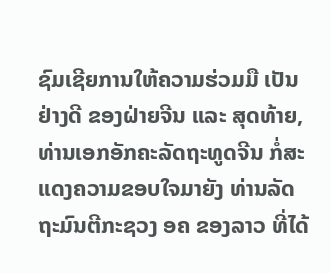ຊົມເຊີຍການໃຫ້ຄວາມຮ່ວມມື ເປັນຢ່າງດີ ຂອງຝ່າຍຈີນ ແລະ ສຸດທ້າຍ, ທ່ານເອກອັກຄະລັດຖະທູດຈີນ ກໍ່ສະແດງຄວາມຂອບໃຈມາຍັງ ທ່ານລັດຖະມົນຕີກະຊວງ ອຄ ຂອງລາວ ທີ່ໄດ້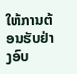ໃຫ້ການຕ້ອນຮັບຢ່າງອົບ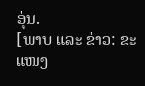ອຸ່ນ.
[ພາບ ແລະ ຂ່າວ: ຂະແໜງ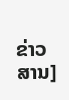ຂ່າວສານ]